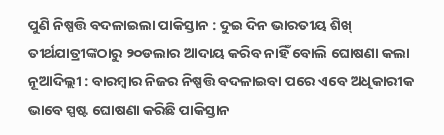ପୁଣି ନିଷ୍ପତ୍ତି ବଦଳାଇଲା ପାକିସ୍ତାନ : ଦୁଇ ଦିନ ଭାରତୀୟ ଶିଖ୍ ତୀର୍ଥଯାତ୍ରୀଙ୍କଠାରୁ ୨୦ଡଲାର ଆଦାୟ କରିବ ନାହିଁ ବୋଲି ଘୋଷଣା କଲା
ନୂଆଦିଲ୍ଲୀ : ବାରମ୍ବାର ନିଜର ନିଷ୍ପତ୍ତି ବଦଳାଇବା ପରେ ଏବେ ଅଧିକାରୀକ ଭାବେ ସ୍ପଷ୍ଟ ଘୋଷଣା କରିଛି ପାକିସ୍ତାନ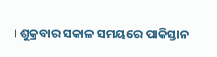। ଶୁକ୍ରବାର ସକାଳ ସମୟରେ ପାକିସ୍ତାନ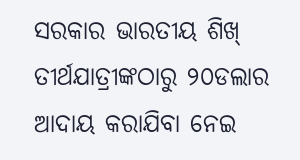ସରକାର ଭାରତୀୟ ଶିଖ୍ ତୀର୍ଥଯାତ୍ରୀଙ୍କଠାରୁ ୨୦ଡଲାର ଆଦାୟ କରାଯିବା ନେଇ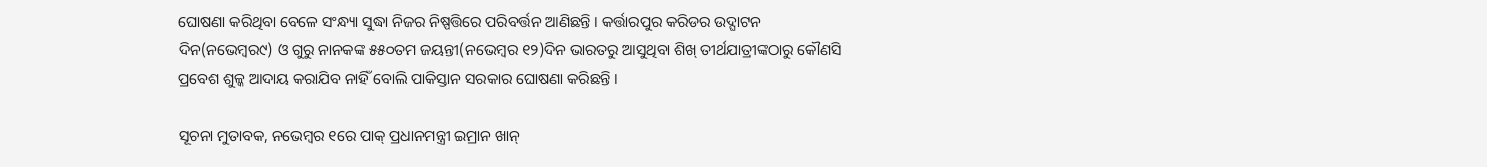ଘୋଷଣା କରିଥିବା ବେଳେ ସଂନ୍ଧ୍ୟା ସୁଦ୍ଧା ନିଜର ନିଷ୍ପତ୍ତିରେ ପରିବର୍ତ୍ତନ ଆଣିଛନ୍ତି । କର୍ତ୍ତାରପୁର କରିଡର ଉଦ୍ଘାଟନ ଦିନ(ନଭେମ୍ବର୯) ଓ ଗୁରୁ ନାନକଙ୍କ ୫୫୦ତମ ଜୟନ୍ତୀ(ନଭେମ୍ବର ୧୨)ଦିନ ଭାରତରୁ ଆସୁଥିବା ଶିଖ୍ ତୀର୍ଥଯାତ୍ରୀଙ୍କଠାରୁ କୌଣସି ପ୍ରବେଶ ଶୁଳ୍କ ଆଦାୟ କରାଯିବ ନାହିଁ ବୋଲି ପାକିସ୍ତାନ ସରକାର ଘୋଷଣା କରିଛନ୍ତି ।

ସୂଚନା ମୁତାବକ, ନଭେମ୍ବର ୧ରେ ପାକ୍ ପ୍ରଧାନମନ୍ତ୍ରୀ ଇମ୍ରାନ ଖାନ୍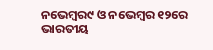ନଭେମ୍ବର୯ ଓ ନଭେମ୍ବର ୧୨ରେ ଭାରତୀୟ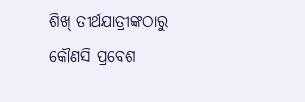ଶିଖ୍ ତୀର୍ଥଯାତ୍ରୀଙ୍କଠାରୁ କୌଣସି ପ୍ରବେଶ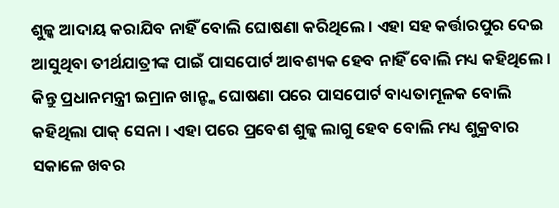ଶୁଳ୍କ ଆଦାୟ କରାଯିବ ନାହିଁ ବୋଲି ଘୋଷଣା କରିଥିଲେ । ଏହା ସହ କର୍ତ୍ତାରପୁର ଦେଇ ଆସୁଥିବା ତୀର୍ଥଯାତ୍ରୀଙ୍କ ପାଇଁ ପାସପୋର୍ଟ ଆବଶ୍ୟକ ହେବ ନାହିଁ ବୋଲି ମଧ୍ୟ କହିଥିଲେ । କିନ୍ତୁ ପ୍ରଧାନମନ୍ତ୍ରୀ ଇମ୍ରାନ ଖାନ୍ଙ୍କ ଘୋଷଣା ପରେ ପାସପୋର୍ଟ ବାଧ୍ୟତାମୂଳକ ବୋଲି କହିଥିଲା ପାକ୍ ସେନା । ଏହା ପରେ ପ୍ରବେଶ ଶୁଳ୍କ ଲାଗୁ ହେବ ବୋଲି ମଧ୍ୟ ଶୁକ୍ରବାର ସକାଳେ ଖବର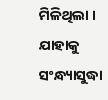ମିଳିଥିଲା । ଯାହାକୁ ସଂନ୍ଧ୍ୟାସୁଦ୍ଧା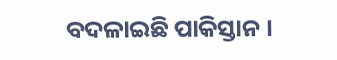ବଦଳାଇଛି ପାକିସ୍ତାନ ।